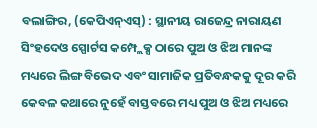ବଲାଙ୍ଗିର, (କେପିଏନ୍ଏସ୍) : ସ୍ଥାନୀୟ ରାଜେନ୍ଦ୍ର ନାରାୟଣ ସିଂହଦେଓ ସ୍ପୋର୍ଟସ କମ୍ପ୍ଲେକ୍ସ ଠାରେ ପୁଅ ଓ ଝିଅ ମାନଙ୍କ ମଧ୍ୟରେ ଲିଙ୍ଗ ବିଭେଦ ଏବଂ ସାମାଜିକ ପ୍ରତିବନ୍ଧକକୁ ଦୂର କରି କେବଳ କଥାରେ ନୁହେଁ ବାସ୍ତବରେ ମଧ୍ୟ ପୁଅ ଓ ଝିଅ ମଧ୍ୟରେ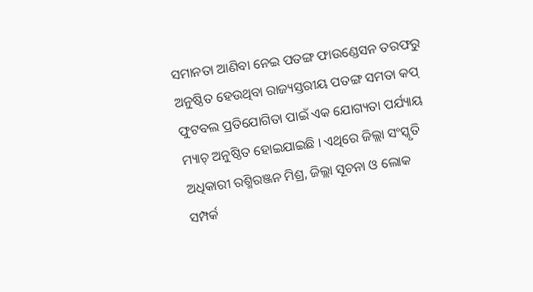ସମାନତା ଆଣିବା ନେଇ ପତଙ୍ଗ ଫାଉଣ୍ଡେସନ ତରଫରୁ ଅନୁଷ୍ଠିତ ହେଉଥିବା ରାଜ୍ୟସ୍ତରୀୟ ପତଙ୍ଗ ସମତା କପ୍ ଫୁଟବଲ ପ୍ରତିଯୋଗିତା ପାଇଁ ଏକ ଯୋଗ୍ୟତା ପର୍ଯ୍ୟାୟ ମ୍ୟାଚ୍ ଅନୁଷ୍ଠିତ ହୋଇଯାଇଛି । ଏଥିରେ ଜିଲ୍ଲା ସଂସ୍କୃତି ଅଧିକାରୀ ରଶ୍ମିରଞ୍ଜନ ମିଶ୍ର, ଜିଲ୍ଲା ସୂଚନା ଓ ଲୋକ ସମ୍ପର୍କ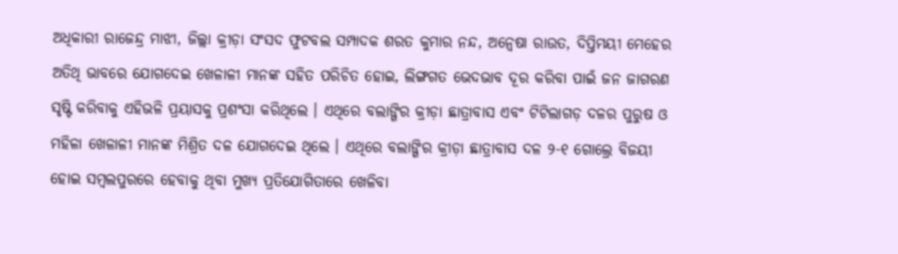ଅଧିକାରୀ ରାଜେନ୍ଦ୍ର ମାଝୀ, ଜିଲ୍ଲା କ୍ରୀଡ଼ା ସଂସଦ ଫୁଟବଲ ସମ୍ପାଦକ ଶରତ କୁମାର ନନ୍ଦ, ଅନ୍ୱେଷା ରାଉତ, ଦିପ୍ତିମୟୀ ମେହେର ଅତିଥି ଭାବରେ ଯୋଗଦେଇ ଖେଳାଳୀ ମାନଙ୍କ ସହିତ ପରିଚିତ ହୋଇ, ଲିଙ୍ଗଗତ ଭେଦଭାବ ଦୂର କରିବା ପାଇଁ ଜନ ଜାଗରଣ ସୃଷ୍ଟି କରିବାକୁ ଏହିଭଳି ପ୍ରୟାସକୁ ପ୍ରଶଂସା କରିଥିଲେ । ଏଥିରେ ବଲାଙ୍ଗିର କ୍ରୀଡ଼ା ଛାତ୍ରାବାସ ଏବଂ ଟିଟିଲାଗଡ଼ ଦଳର ପୁରୁଷ ଓ ମହିଳା ଖେଳାଳୀ ମାନଙ୍କ ମିଶ୍ରିତ ଦଳ ଯୋଗଦେଇ ଥିଲେ । ଏଥିରେ ବଲାଙ୍ଗିର କ୍ରୀଡ଼ା ଛାତ୍ରାବାସ ଦଳ ୨-୧ ଗୋଲ୍ରେ ବିଜୟୀ ହୋଇ ସମ୍ବଲପୁରରେ ହେବାକୁ ଥିବା ମୁଖ୍ୟ ପ୍ରତିଯୋଗିତାରେ ଖେଳିବା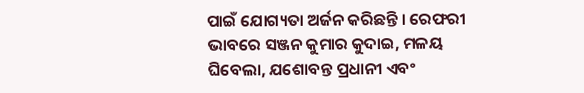ପାଇଁ ଯୋଗ୍ୟତା ଅର୍ଜନ କରିଛନ୍ତି । ରେଫରୀ ଭାବରେ ସଞ୍ଜନ କୁମାର କୁଦାଇ, ମଳୟ ଘିବେଲା, ଯଶୋବନ୍ତ ପ୍ରଧାନୀ ଏବଂ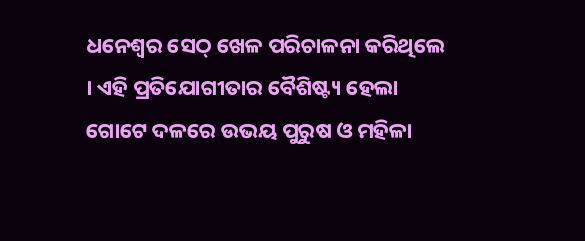ଧନେଶ୍ଵର ସେଠ୍ ଖେଳ ପରିଚାଳନା କରିଥିଲେ । ଏହି ପ୍ରତିଯୋଗୀତାର ବୈଶିଷ୍ଟ୍ୟ ହେଲା ଗୋଟେ ଦଳରେ ଉଭୟ ପୁରୁଷ ଓ ମହିଳା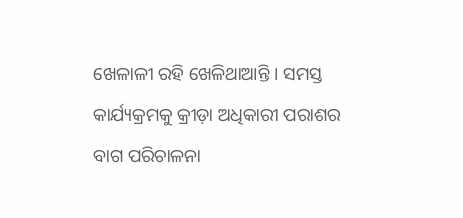ଖେଳାଳୀ ରହି ଖେଳିଥାଆନ୍ତି । ସମସ୍ତ କାର୍ଯ୍ୟକ୍ରମକୁ କ୍ରୀଡ଼ା ଅଧିକାରୀ ପରାଶର ବାଗ ପରିଚାଳନା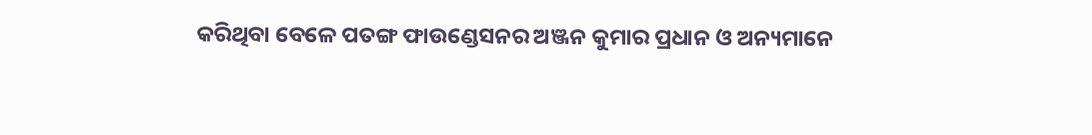କରିଥିବା ବେଳେ ପତଙ୍ଗ ଫାଉଣ୍ଡେସନର ଅଞ୍ଜନ କୁମାର ପ୍ରଧାନ ଓ ଅନ୍ୟମାନେ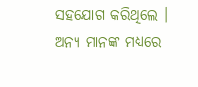ସହଯୋଗ କରିଥିଲେ । ଅନ୍ୟ ମାନଙ୍କ ମଧ୍ୟରେ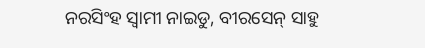ନରସିଂହ ସ୍ଵାମୀ ନାଇଡୁ, ବୀରସେନ୍ ସାହୁ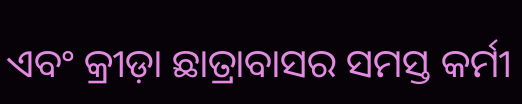ଏବଂ କ୍ରୀଡ଼ା ଛାତ୍ରାବାସର ସମସ୍ତ କର୍ମୀ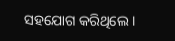ସହଯୋଗ କରିଥିଲେ ।